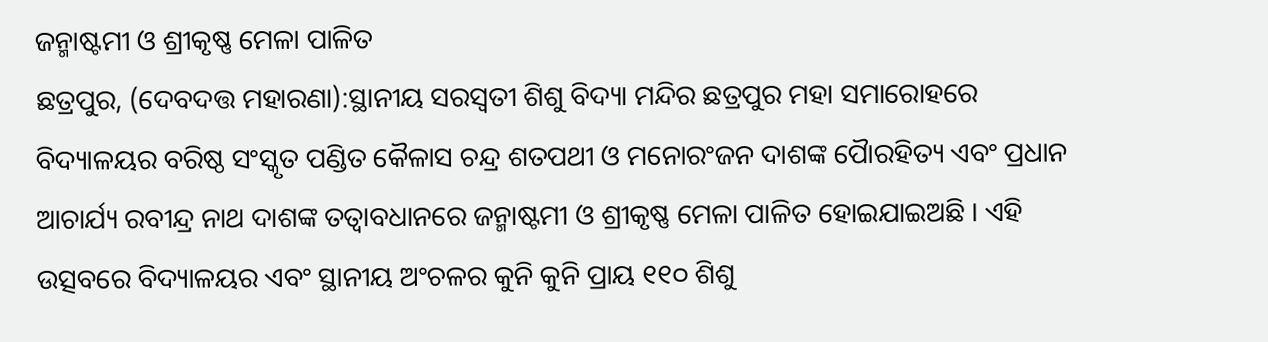ଜନ୍ମାଷ୍ଟମୀ ଓ ଶ୍ରୀକୃଷ୍ଣ ମେଳା ପାଳିତ
ଛତ୍ରପୁର, (ଦେବଦତ୍ତ ମହାରଣା):ସ୍ଥାନୀୟ ସରସ୍ୱତୀ ଶିଶୁ ବିଦ୍ୟା ମନ୍ଦିର ଛତ୍ରପୁର ମହା ସମାରୋହରେ ବିଦ୍ୟାଳୟର ବରିଷ୍ଠ ସଂସ୍କୃତ ପଣ୍ଡିତ କୈଳାସ ଚନ୍ଦ୍ର ଶତପଥୀ ଓ ମନୋରଂଜନ ଦାଶଙ୍କ ପୈାରହିତ୍ୟ ଏବଂ ପ୍ରଧାନ ଆଚାର୍ଯ୍ୟ ରବୀନ୍ଦ୍ର ନାଥ ଦାଶଙ୍କ ତତ୍ୱାବଧାନରେ ଜନ୍ମାଷ୍ଟମୀ ଓ ଶ୍ରୀକୃଷ୍ଣ ମେଳା ପାଳିତ ହୋଇଯାଇଅଛି । ଏହି ଉତ୍ସବରେ ବିଦ୍ୟାଳୟର ଏବଂ ସ୍ଥାନୀୟ ଅଂଚଳର କୁନି କୁନି ପ୍ରାୟ ୧୧୦ ଶିଶୁ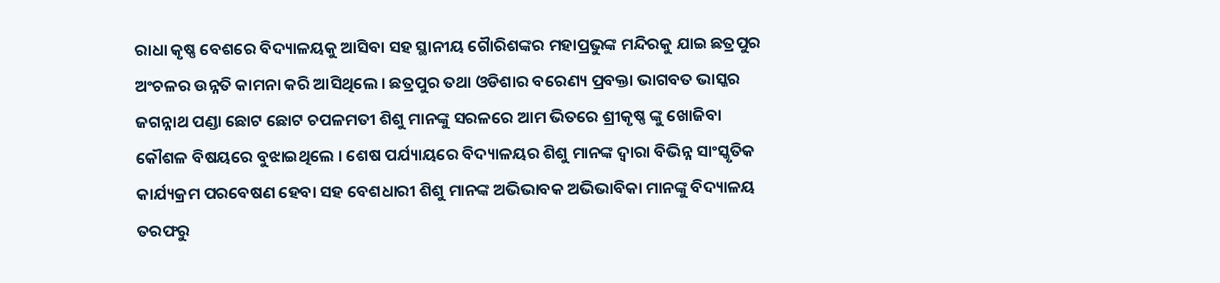ରାଧା କୃଷ୍ଣ ବେଶରେ ବିଦ୍ୟାଳୟକୁ ଆସିବା ସହ ସ୍ଥାନୀୟ ଗୈାରିଶଙ୍କର ମହାପ୍ରଭୁଙ୍କ ମନ୍ଦିରକୁ ଯାଇ ଛତ୍ରପୁର ଅଂଚଳର ଉନ୍ନତି କାମନା କରି ଆସିଥିଲେ । ଛତ୍ରପୁର ତଥା ଓଡିଶାର ବରେଣ୍ୟ ପ୍ରବକ୍ତା ଭାଗବତ ଭାସ୍କର ଜଗନ୍ନାଥ ପଣ୍ଡା ଛୋଟ ଛୋଟ ଚପଳମତୀ ଶିଶୁ ମାନଙ୍କୁ ସରଳରେ ଆମ ଭିତରେ ଶ୍ରୀକୃଷ୍ଣ ଙ୍କୁ ଖୋଜିବା କୌଶଳ ବିଷୟରେ ବୁଝାଇଥିଲେ । ଶେଷ ପର୍ଯ୍ୟାୟରେ ବିଦ୍ୟାଳୟର ଶିଶୁ ମାନଙ୍କ ଦ୍ୱାରା ବିଭିନ୍ନ ସାଂସ୍କୃତିକ କାର୍ଯ୍ୟକ୍ରମ ପରବେଷଣ ହେବା ସହ ବେଶଧାରୀ ଶିଶୁ ମାନଙ୍କ ଅଭିଭାବକ ଅଭିଭାବିକା ମାନଙ୍କୁ ବିଦ୍ୟାଳୟ ତରଫରୁ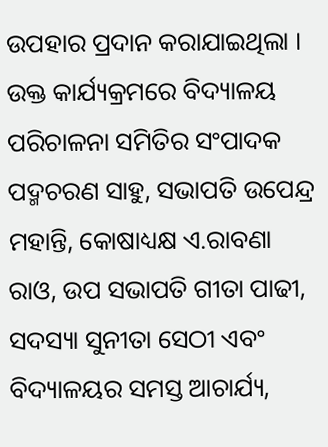ଉପହାର ପ୍ରଦାନ କରାଯାଇଥିଲା । ଉକ୍ତ କାର୍ଯ୍ୟକ୍ରମରେ ବିଦ୍ୟାଳୟ ପରିଚାଳନା ସମିତିର ସଂପାଦକ ପଦ୍ମଚରଣ ସାହୁ, ସଭାପତି ଉପେନ୍ଦ୍ର ମହାନ୍ତି, କୋଷାଧ୍ୟକ୍ଷ ଏ.ରାବଣା ରାଓ, ଉପ ସଭାପତି ଗୀତା ପାଢୀ, ସଦସ୍ୟା ସୁନୀତା ସେଠୀ ଏବଂ ବିଦ୍ୟାଳୟର ସମସ୍ତ ଆଚାର୍ଯ୍ୟ,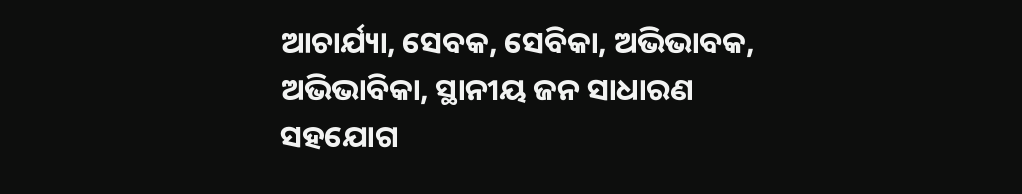ଆଚାର୍ଯ୍ୟା, ସେବକ, ସେବିକା, ଅଭିଭାବକ, ଅଭିଭାବିକା, ସ୍ଥାନୀୟ ଜନ ସାଧାରଣ ସହଯୋଗ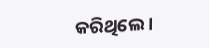କରିଥିଲେ ।